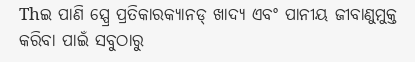Thଇ ପାଣି ସ୍ପ୍ରେ ପ୍ରତିକାରକ୍ୟାନଡ୍ ଖାଦ୍ୟ ଏବଂ ପାନୀୟ ଜୀବାଣୁମୁକ୍ତ କରିବା ପାଇଁ ସବୁଠାରୁ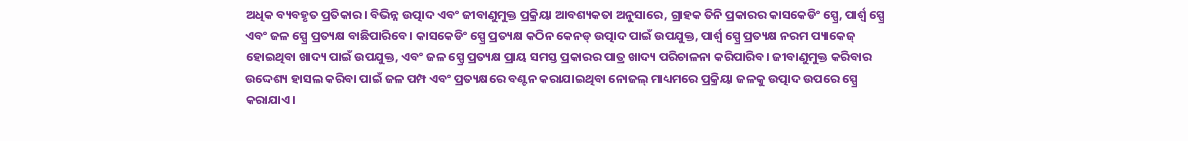ଅଧିକ ବ୍ୟବହୃତ ପ୍ରତିକାର। ବିଭିନ୍ନ ଉତ୍ପାଦ ଏବଂ ଜୀବାଣୁମୁକ୍ତ ପ୍ରକ୍ରିୟା ଆବଶ୍ୟକତା ଅନୁସାରେ, ଗ୍ରାହକ ତିନି ପ୍ରକାରର କାସକେଡିଂ ସ୍ପ୍ରେ, ପାର୍ଶ୍ୱ ସ୍ପ୍ରେ ଏବଂ ଜଳ ସ୍ପ୍ରେ ପ୍ରତ୍ୟକ୍ଷ ବାଛିପାରିବେ। କାସକେଡିଂ ସ୍ପ୍ରେ ପ୍ରତ୍ୟକ୍ଷ କଠିନ କେନଡ୍ ଉତ୍ପାଦ ପାଇଁ ଉପଯୁକ୍ତ, ପାର୍ଶ୍ୱ ସ୍ପ୍ରେ ପ୍ରତ୍ୟକ୍ଷ ନରମ ପ୍ୟାକେଜ୍ ହୋଇଥିବା ଖାଦ୍ୟ ପାଇଁ ଉପଯୁକ୍ତ, ଏବଂ ଜଳ ସ୍ପ୍ରେ ପ୍ରତ୍ୟକ୍ଷ ପ୍ରାୟ ସମସ୍ତ ପ୍ରକାରର ପାତ୍ର ଖାଦ୍ୟ ପରିଚାଳନା କରିପାରିବ। ଜୀବାଣୁମୁକ୍ତ କରିବାର ଉଦ୍ଦେଶ୍ୟ ହାସଲ କରିବା ପାଇଁ ଜଳ ପମ୍ପ ଏବଂ ପ୍ରତ୍ୟକ୍ଷରେ ବଣ୍ଟନ କରାଯାଇଥିବା ନୋଜଲ୍ ମାଧ୍ୟମରେ ପ୍ରକ୍ରିୟା ଜଳକୁ ଉତ୍ପାଦ ଉପରେ ସ୍ପ୍ରେ କରାଯାଏ।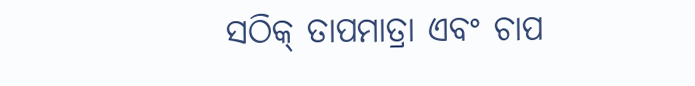ସଠିକ୍ ତାପମାତ୍ରା ଏବଂ ଚାପ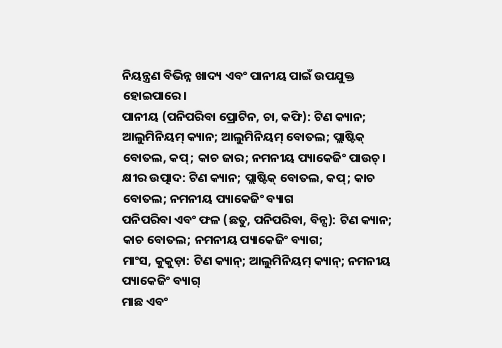ନିୟନ୍ତ୍ରଣ ବିଭିନ୍ନ ଖାଦ୍ୟ ଏବଂ ପାନୀୟ ପାଇଁ ଉପଯୁକ୍ତ ହୋଇପାରେ।
ପାନୀୟ (ପନିପରିବା ପ୍ରୋଟିନ, ଚା, କଫି): ଟିଣ କ୍ୟାନ; ଆଲୁମିନିୟମ୍ କ୍ୟାନ; ଆଲୁମିନିୟମ୍ ବୋତଲ; ପ୍ଲାଷ୍ଟିକ୍ ବୋତଲ, କପ୍; କାଚ ଜାର; ନମନୀୟ ପ୍ୟାକେଜିଂ ପାଉଚ୍।
କ୍ଷୀର ଉତ୍ପାଦ: ଟିଣ କ୍ୟାନ; ପ୍ଲାଷ୍ଟିକ୍ ବୋତଲ, କପ୍; କାଚ ବୋତଲ; ନମନୀୟ ପ୍ୟାକେଜିଂ ବ୍ୟାଗ
ପନିପରିବା ଏବଂ ଫଳ (ଛତୁ, ପନିପରିବା, ବିନ୍ସ): ଟିଣ କ୍ୟାନ; କାଚ ବୋତଲ; ନମନୀୟ ପ୍ୟାକେଜିଂ ବ୍ୟାଗ;
ମାଂସ, କୁକୁଡ଼ା: ଟିଣ କ୍ୟାନ୍; ଆଲୁମିନିୟମ୍ କ୍ୟାନ୍; ନମନୀୟ ପ୍ୟାକେଜିଂ ବ୍ୟାଗ୍
ମାଛ ଏବଂ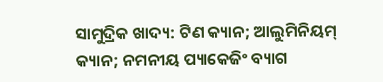ସାମୁଦ୍ରିକ ଖାଦ୍ୟ: ଟିଣ କ୍ୟାନ; ଆଲୁମିନିୟମ୍ କ୍ୟାନ; ନମନୀୟ ପ୍ୟାକେଜିଂ ବ୍ୟାଗ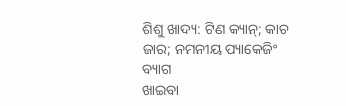ଶିଶୁ ଖାଦ୍ୟ: ଟିଣ କ୍ୟାନ୍; କାଚ ଜାର; ନମନୀୟ ପ୍ୟାକେଜିଂ ବ୍ୟାଗ
ଖାଇବା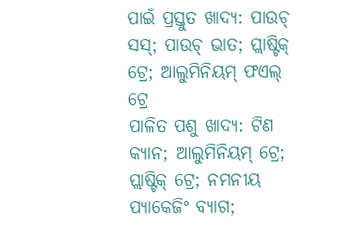ପାଇଁ ପ୍ରସ୍ତୁତ ଖାଦ୍ୟ: ପାଉଚ୍ ସସ୍; ପାଉଚ୍ ଭାତ; ପ୍ଲାଷ୍ଟିକ୍ ଟ୍ରେ; ଆଲୁମିନିୟମ୍ ଫଏଲ୍ ଟ୍ରେ
ପାଳିତ ପଶୁ ଖାଦ୍ୟ: ଟିଣ କ୍ୟାନ; ଆଲୁମିନିୟମ୍ ଟ୍ରେ; ପ୍ଲାଷ୍ଟିକ୍ ଟ୍ରେ; ନମନୀୟ ପ୍ୟାକେଜିଂ ବ୍ୟାଗ;